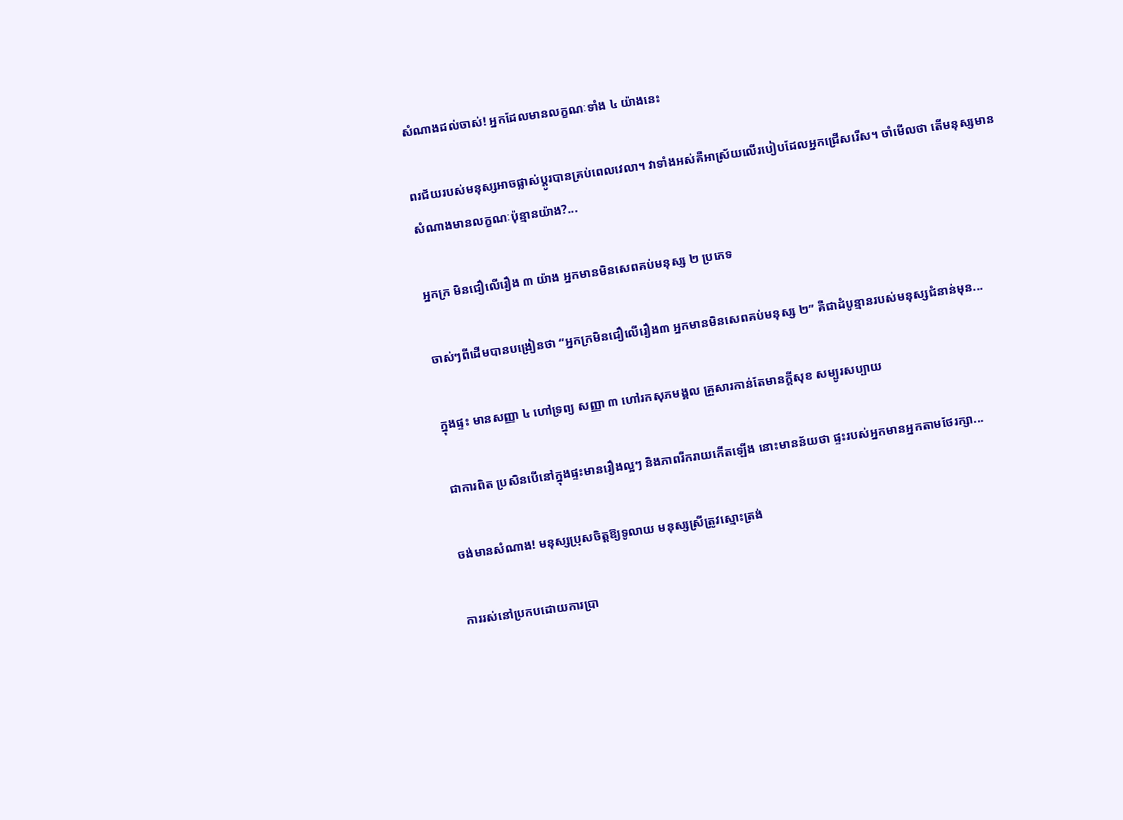សំណាងដល់ចាស់! អ្នកដែលមានលក្ខណៈទាំង ៤ យ៉ាងនេះ

ពរជ័យរបស់មនុស្សអាចផ្លាស់ប្តូរបានគ្រប់ពេលវេលា។ វាទាំងអស់គឺអាស្រ័យលើរបៀបដែលអ្នកជ្រើសរើស។ ចាំមើលថា តើមនុស្សមានសំណាងមានលក្ខណៈប៉ុន្មានយ៉ាង?...

អ្នកក្រ មិនជឿលើរឿង ៣ យ៉ាង អ្នកមានមិនសេពគប់មនុស្ស ២ ប្រភេទ

ចាស់ៗពីដើមបានបង្រៀនថា “អ្នកក្រមិនជឿលើរឿង៣ អ្នកមានមិនសេពគប់មនុស្ស ២” គឺជាដំបូន្មានរបស់មនុស្សជំនាន់មុន...

ក្នុងផ្ទះ មានសញ្ញា ៤ ហៅទ្រព្យ សញ្ញា ៣ ហៅរកសុភមង្គល គ្រួសារកាន់តែមានក្ដីសុខ សម្បូរសប្បាយ

ជាការពិត ប្រសិនបើនៅក្នុងផ្ទះមានរឿងល្អៗ និងភាពរីករាយកើតឡើង នោះមានន័យថា ផ្ទះរបស់អ្នកមានអ្នកតាមថែរក្សា...

ចង់មានសំណាង! មនុស្សប្រុសចិត្តឱ្យទូលាយ មនុស្សស្រីត្រូវស្មោះត្រង់

ការរស់នៅប្រកបដោយការប្រា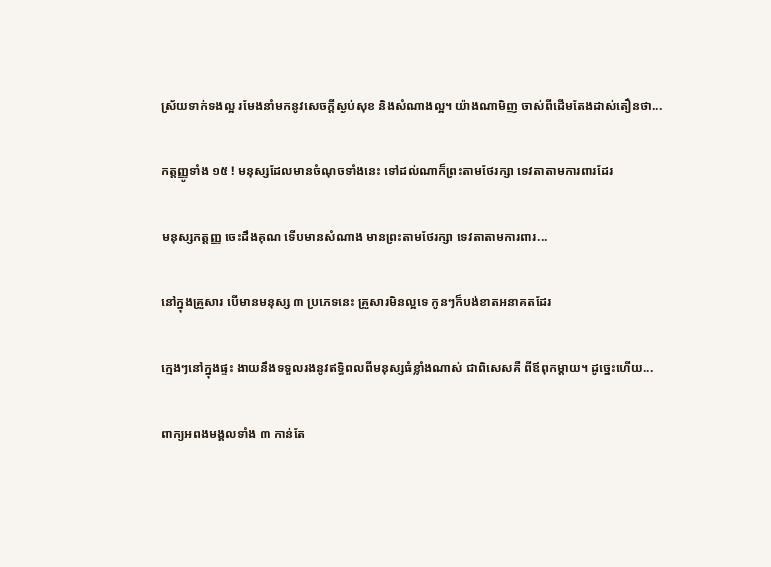ស្រ័យទាក់ទងល្អ រមែងនាំមកនូវសេចក្ដីស្ងប់សុខ និងសំណាងល្អ។ យ៉ាងណាមិញ ចាស់ពីដើមតែងដាស់តឿនថា...

កត្តញ្ញូទាំង ១៥ ! មនុស្សដែលមានចំណុចទាំងនេះ ទៅដល់ណាក៏ព្រះតាមថែរក្សា ទេវតាតាមការពារដែរ

មនុស្សកត្តញ្ញ ចេះដឹងគុណ ទើបមានសំណាង មានព្រះតាមថែរក្សា ទេវតាតាមការពារ...

នៅក្នុងគ្រួសារ បើមានមនុស្ស ៣ ប្រភេទនេះ គ្រួសារមិនល្អទេ កូនៗក៏បង់ខាតអនាគតដែរ

ក្មេងៗនៅក្នុងផ្ទះ ងាយនឹងទទួលរងនូវឥទ្ធិពលពីមនុស្សធំខ្លាំងណាស់ ជាពិសេសគឺ ពីឪពុកម្ដាយ។ ដូច្នេះហើយ...

ពាក្យអពងមង្គលទាំង ៣ កាន់តែ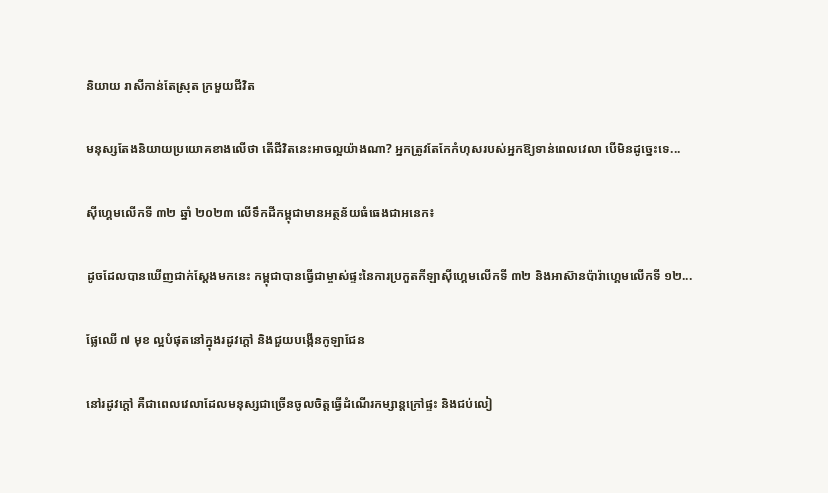និយាយ រាសីកាន់តែស្រុត ក្រមួយជីវិត

មនុស្សតែងនិយាយប្រយោគខាងលើថា តើជីវិតនេះអាចល្អយ៉ាងណា? អ្នកត្រូវតែកែកំហុសរបស់អ្នកឱ្យទាន់ពេលវេលា បើមិនដូច្នេះទេ...

ស៊ីហ្គេមលើកទី ៣២ ឆ្នាំ ២០២៣ លើទឹកដីកម្ពុជាមានអត្ថន័យធំធេងជាអនេក៖

ដូចដែលបានឃើញជាក់ស្ដែងមកនេះ កម្ពុជាបានធ្វើជាម្ចាស់ផ្ទះនៃការប្រកួតកីឡាស៊ីហ្គេមលើកទី ៣២ និងអាស៊ានប៉ារ៉ាហ្គេមលើកទី ១២...

ផ្លែឈើ ៧ មុខ ល្អបំផុតនៅក្នុងរដូវក្ដៅ និងជួយបង្កើនកូឡាជែន

នៅរដូវក្តៅ គឺជាពេលវេលាដែលមនុស្សជាច្រើនចូលចិត្តធ្វើដំណើរកម្សាន្តក្រៅផ្ទះ និងជប់លៀ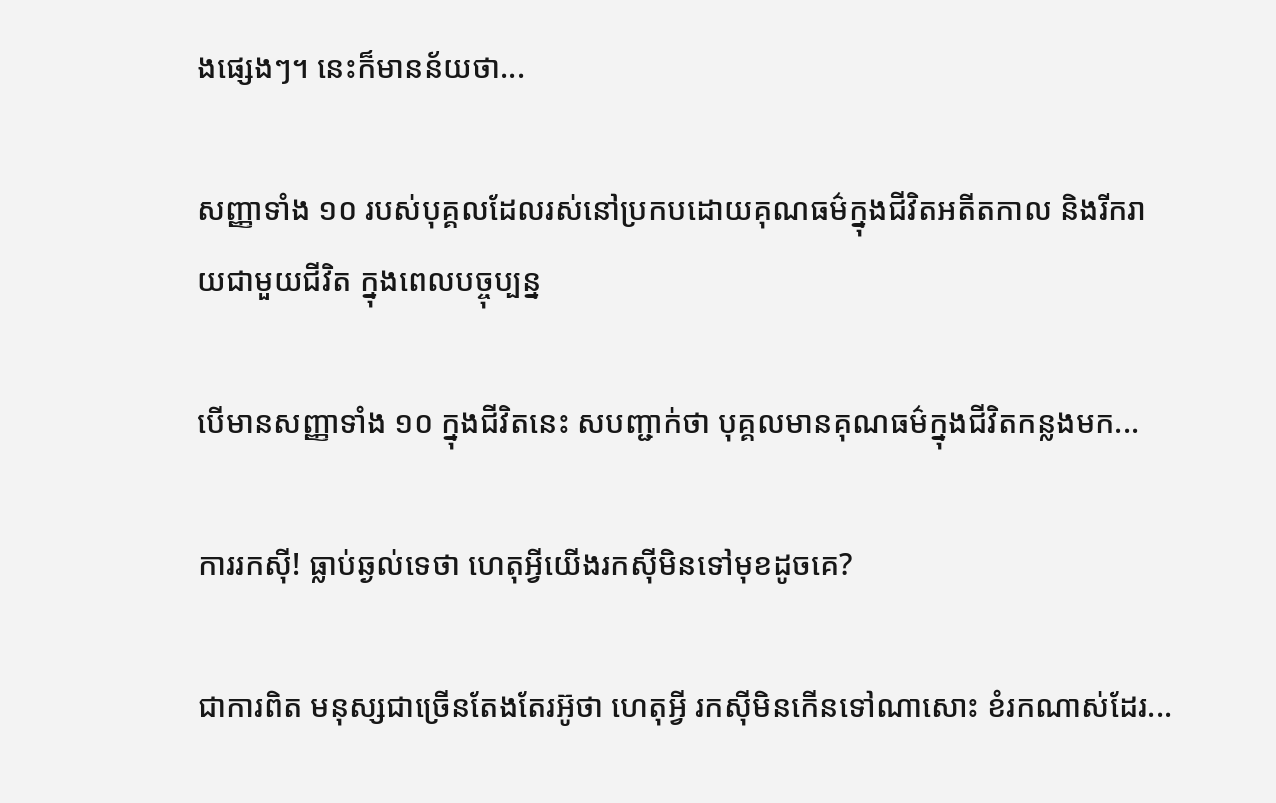ងផ្សេងៗ។ នេះក៏មានន័យថា...

សញ្ញាទាំង ១០ របស់បុគ្គលដែលរស់នៅប្រកបដោយគុណធម៌ក្នុងជីវិតអតីតកាល និងរីករាយជាមួយជីវិត ក្នុងពេលបច្ចុប្បន្ន

បើមានសញ្ញាទាំង ១០ ក្នុងជីវិតនេះ សបញ្ជាក់ថា បុគ្គលមានគុណធម៌ក្នុងជីវិតកន្លងមក...

ការរកស៊ី! ធ្លាប់ឆ្ងល់ទេថា ហេតុអ្វីយើងរកស៊ីមិនទៅមុខដូចគេ?

ជាការពិត មនុស្សជាច្រើនតែងតែរអ៊ូថា ហេតុអ្វី រកស៊ីមិនកើនទៅណាសោះ ខំរកណាស់ដែរ...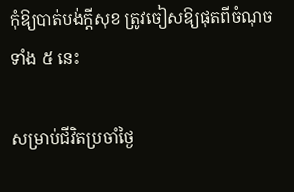កុំឱ្យបាត់បង់ក្ដីសុខ ត្រូវចៀសឱ្យផុតពីចំណុចទាំង ៥ នេះ

សម្រាប់ជីវិតប្រចាំថ្ងៃ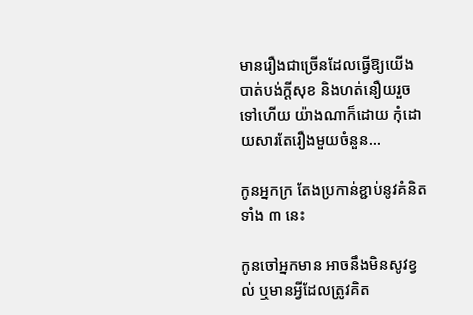មានរឿងជាច្រើនដែលធ្វើឱ្យយើងបាត់បង់ក្ដីសុខ និងហត់នឿយរួចទៅហើយ យ៉ាងណាក៏ដោយ កុំដោយសារតែរឿងមួយចំនួន...

កូនអ្នកក្រ តែងប្រកាន់ខ្ជាប់នូវគំនិតទាំង ៣ នេះ

កូនចៅអ្នកមាន អាចនឹងមិនសូវខ្វល់ ឬមានអ្វីដែលត្រូវគិត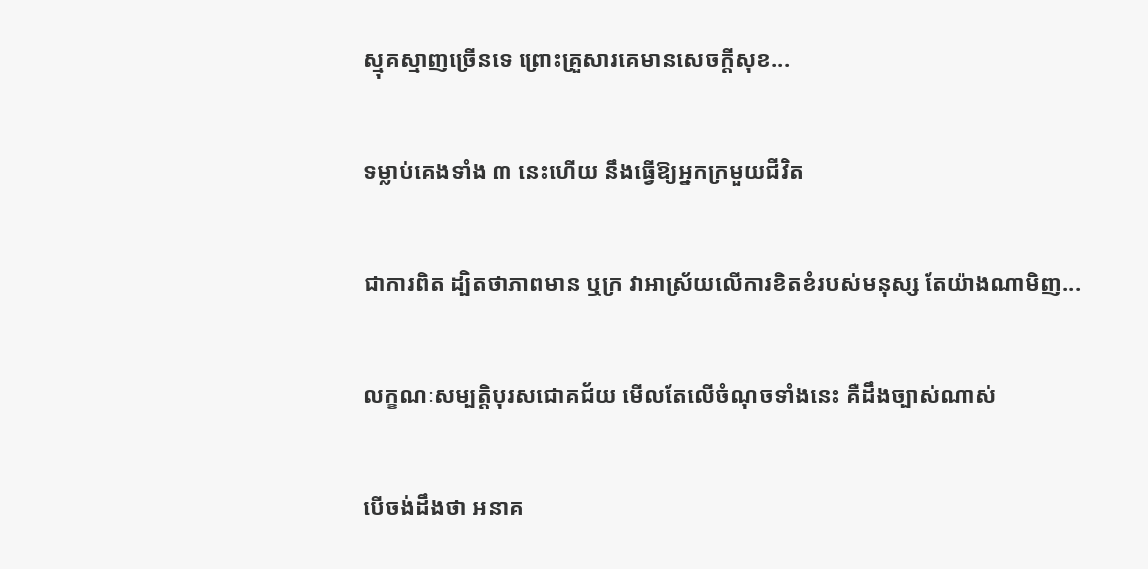ស្មុគស្មាញច្រើនទេ ព្រោះគ្រួសារគេមានសេចក្តីសុខ...

ទម្លាប់គេងទាំង ៣ នេះហើយ នឹងធ្វើឱ្យអ្នកក្រមួយជីវិត

ជាការពិត ដ្បិតថាភាពមាន ឬក្រ វាអាស្រ័យលើការខិតខំរបស់មនុស្ស តែយ៉ាងណាមិញ...

លក្ខណៈសម្បត្តិបុរសជោគជ័យ មើលតែលើចំណុចទាំងនេះ គឺដឹងច្បាស់ណាស់

បើចង់ដឹងថា អនាគ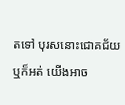តទៅ បុរសនោះជោគជ័យ ឬក៏អត់ យើងអាច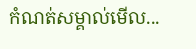កំណត់សម្គាល់មើល...